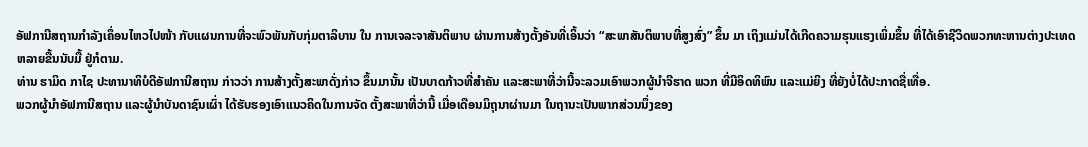ອັຟການີສຖານກໍາລັງເຄຶ່ອນໄຫວໄປໜ້າ ກັບແຜນການທີ່ຈະພົວພັນກັບກຸ່ມຕາລິບານ ໃນ ການເຈລະຈາສັນຕິພາບ ຜ່ານການສ້າງຕັ້ງອັນທີ່ເອິ້ນວ່າ “ສະພາສັນຕິພາບທີ່ສູງສົ່ງ” ຂຶ້ນ ມາ ເຖິງແມ່ນໄດ້ເກີດຄວາມຮຸນແຮງເພິ່ມຂຶ້ນ ທີ່ໄດ້ເອົາຊີວິດພວກທະຫານຕ່າງປະເທດ ຫລາຍຂື້ນນັບມື້ ຢູ່ກໍຕາມ.
ທ່ານ ຮາມິດ ກາໄຊ ປະທານາທິບໍດີອັຟການີສຖານ ກ່າວວ່າ ການສ້າງຕັ້ງສະພາດັ່ງກ່າວ ຂຶ້ນມານັ້ນ ເປັນບາດກ້າວທີ່ສໍາຄັນ ແລະສະພາທີ່ວ່ານີ້ຈະລວມເອົາພວກຜູ້ນໍາຈີຮາດ ພວກ ທີ່ມີອິດທິພົນ ແລະແມ່ຍິງ ທີ່ຍັງບໍ່ໄດ້ປະກາດຊື່ເທື່ອ.
ພວກຜູ້ນໍາອັຟການີສຖານ ແລະຜູ້ນໍາບັນດາຊົນເຜົ່າ ໄດ້ຮັບຮອງເອົາແນວຄິດໃນການຈັດ ຕັ້ງສະພາທີ່ວ່ານີ້ ເມື່ອເດືອນມິຖຸນາຜ່ານມາ ໃນຖານະເປັນພາກສ່ວນນຶ່ງຂອງ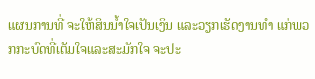ແຜນການທີ່ ຈະໃຫ້ສິນນໍ້າໃຈເປັນເງິນ ແລະວຽກເຮັດງານທໍາ ແກ່ພວກກະບົດທີ່ເຕັມໃຈແລະສະມັກໃຈ ຈະປະ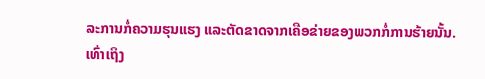ລະການກໍ່ຄວາມຮຸນແຮງ ແລະຕັດຂາດຈາກເຄືອຂ່າຍຂອງພວກກໍ່ການຮ້າຍນັ້ນ.
ເທົ່າເຖິງ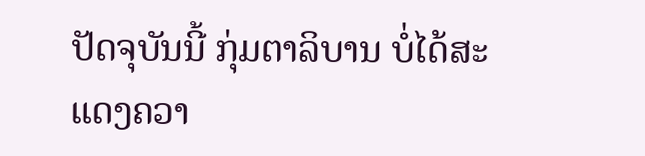ປັດຈຸບັນນີ້ ກຸ່ມຕາລິບານ ບໍ່ໄດ້ສະແດງຄວາ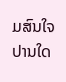ມສົນໃຈປານໃດ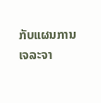ກັບແຜນການ ເຈລະຈາ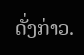ດັ່ງກ່າວ.